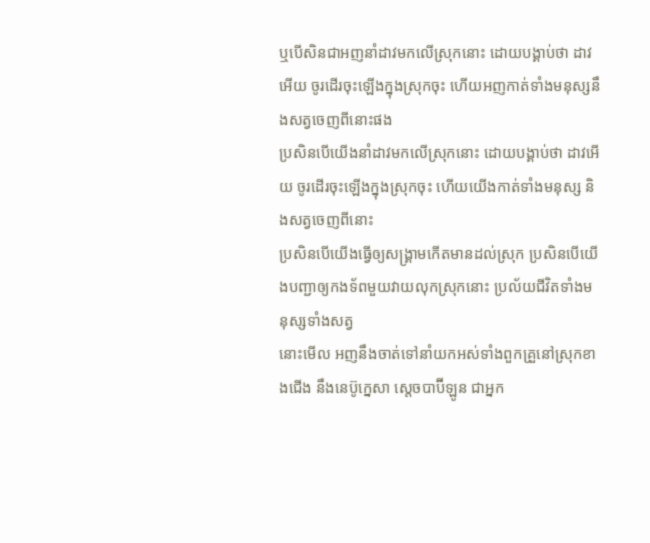ឬបើសិនជាអញនាំដាវមកលើស្រុកនោះ ដោយបង្គាប់ថា ដាវអើយ ចូរដើរចុះឡើងក្នុងស្រុកចុះ ហើយអញកាត់ទាំងមនុស្សនឹងសត្វចេញពីនោះផង
ប្រសិនបើយើងនាំដាវមកលើស្រុកនោះ ដោយបង្គាប់ថា ដាវអើយ ចូរដើរចុះឡើងក្នុងស្រុកចុះ ហើយយើងកាត់ទាំងមនុស្ស និងសត្វចេញពីនោះ
ប្រសិនបើយើងធ្វើឲ្យសង្គ្រាមកើតមានដល់ស្រុក ប្រសិនបើយើងបញ្ជាឲ្យកងទ័ពមួយវាយលុកស្រុកនោះ ប្រល័យជីវិតទាំងមនុស្សទាំងសត្វ
នោះមើល អញនឹងចាត់ទៅនាំយកអស់ទាំងពួកគ្រួនៅស្រុកខាងជើង នឹងនេប៊ូក្នេសា ស្តេចបាប៊ីឡូន ជាអ្នក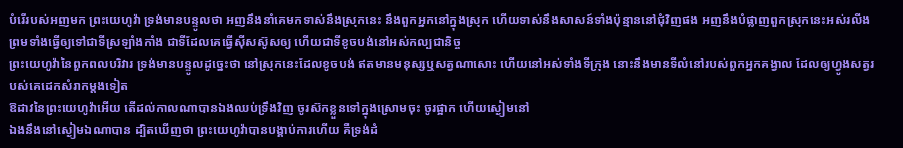បំរើរបស់អញមក ព្រះយេហូវ៉ា ទ្រង់មានបន្ទូលថា អញនឹងនាំគេមកទាស់នឹងស្រុកនេះ នឹងពួកអ្នកនៅក្នុងស្រុក ហើយទាស់នឹងសាសន៍ទាំងប៉ុន្មាននៅជុំវិញផង អញនឹងបំផ្លាញពួកស្រុកនេះអស់រលីង ព្រមទាំងធ្វើឲ្យទៅជាទីស្រឡាំងកាំង ជាទីដែលគេធ្វើស៊ីសស៊ូសឲ្យ ហើយជាទីខូចបង់នៅអស់កល្បជានិច្ច
ព្រះយេហូវ៉ានៃពួកពលបរិវារ ទ្រង់មានបន្ទូលដូច្នេះថា នៅស្រុកនេះដែលខូចបង់ ឥតមានមនុស្សឬសត្វណាសោះ ហើយនៅអស់ទាំងទីក្រុង នោះនឹងមានទីលំនៅរបស់ពួកអ្នកគង្វាល ដែលឲ្យហ្វូងសត្វរបស់គេដេកសំរាកម្តងទៀត
ឱដាវនៃព្រះយេហូវ៉ាអើយ តើដល់កាលណាបានឯងឈប់ទ្រឹងវិញ ចូរស៊កខ្លួនទៅក្នុងស្រោមចុះ ចូរផ្អាក ហើយស្ងៀមនៅ
ឯងនឹងនៅស្ងៀមឯណាបាន ដ្បិតឃើញថា ព្រះយេហូវ៉ាបានបង្គាប់ការហើយ គឺទ្រង់ដំ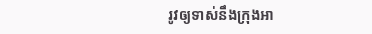រូវឲ្យទាស់នឹងក្រុងអា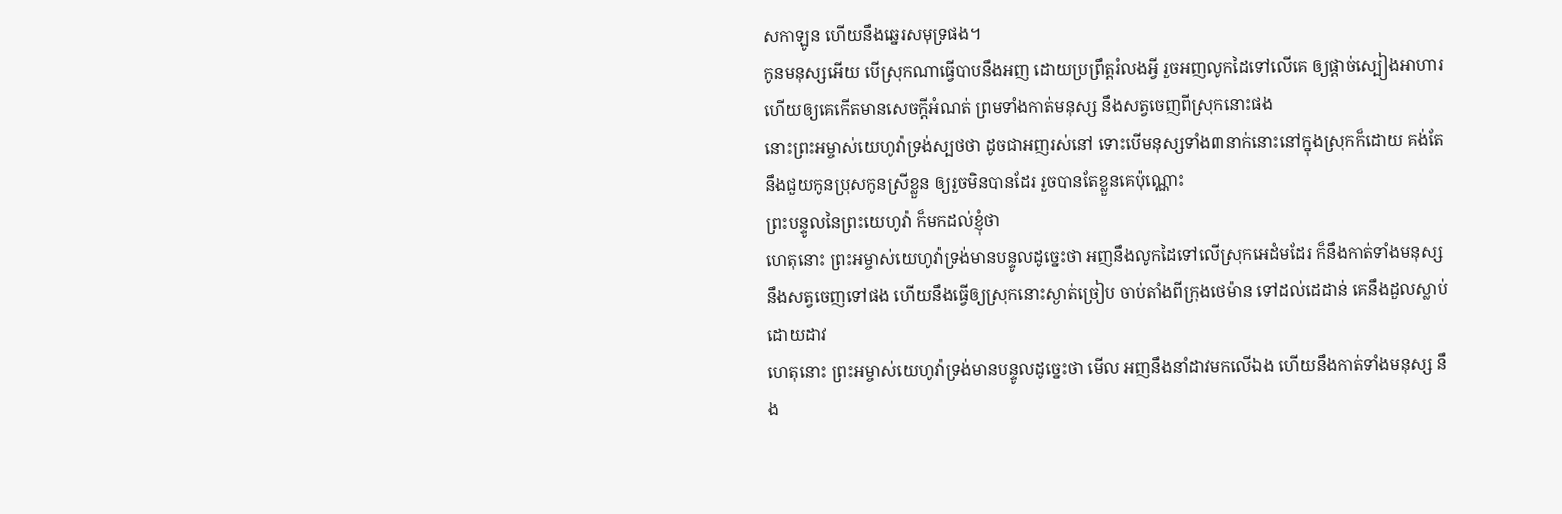សកាឡូន ហើយនឹងឆ្នេរសមុទ្រផង។
កូនមនុស្សអើយ បើស្រុកណាធ្វើបាបនឹងអញ ដោយប្រព្រឹត្តរំលងអ្វី រួចអញលូកដៃទៅលើគេ ឲ្យផ្តាច់ស្បៀងអាហារ ហើយឲ្យគេកើតមានសេចក្ដីអំណត់ ព្រមទាំងកាត់មនុស្ស នឹងសត្វចេញពីស្រុកនោះផង
នោះព្រះអម្ចាស់យេហូវ៉ាទ្រង់ស្បថថា ដូចជាអញរស់នៅ ទោះបើមនុស្សទាំង៣នាក់នោះនៅក្នុងស្រុកក៏ដោយ គង់តែនឹងជួយកូនប្រុសកូនស្រីខ្លួន ឲ្យរួចមិនបានដែរ រួចបានតែខ្លួនគេប៉ុណ្ណោះ
ព្រះបន្ទូលនៃព្រះយេហូវ៉ា ក៏មកដល់ខ្ញុំថា
ហេតុនោះ ព្រះអម្ចាស់យេហូវ៉ាទ្រង់មានបន្ទូលដូច្នេះថា អញនឹងលូកដៃទៅលើស្រុកអេដំមដែរ ក៏នឹងកាត់ទាំងមនុស្ស នឹងសត្វចេញទៅផង ហើយនឹងធ្វើឲ្យស្រុកនោះស្ងាត់ច្រៀប ចាប់តាំងពីក្រុងថេម៉ាន ទៅដល់ដេដាន់ គេនឹងដួលស្លាប់ដោយដាវ
ហេតុនោះ ព្រះអម្ចាស់យេហូវ៉ាទ្រង់មានបន្ទូលដូច្នេះថា មើល អញនឹងនាំដាវមកលើឯង ហើយនឹងកាត់ទាំងមនុស្ស នឹង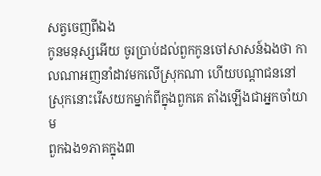សត្វចេញពីឯង
កូនមនុស្សអើយ ចូរប្រាប់ដល់ពួកកូនចៅសាសន៍ឯងថា កាលណាអញនាំដាវមកលើស្រុកណា ហើយបណ្តាជននៅស្រុកនោះរើសយកម្នាក់ពីក្នុងពួកគេ តាំងឡើងជាអ្នកចាំយាម
ពួកឯង១ភាគក្នុង៣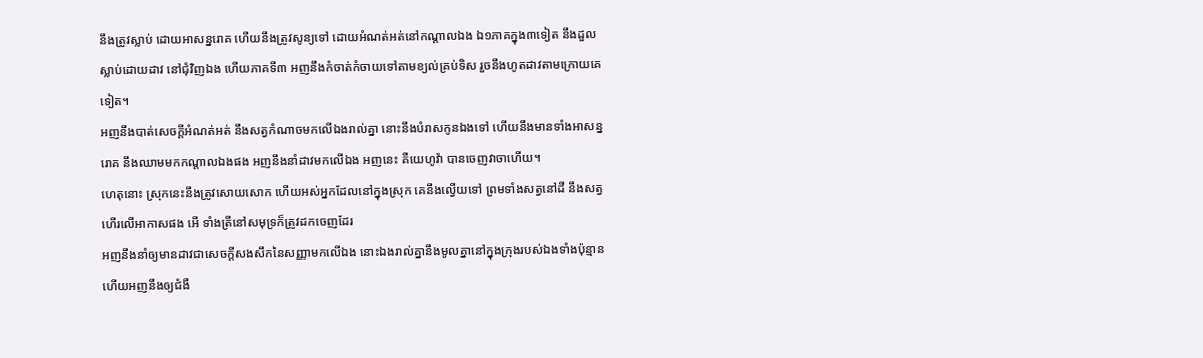នឹងត្រូវស្លាប់ ដោយអាសន្នរោគ ហើយនឹងត្រូវសូន្យទៅ ដោយអំណត់អត់នៅកណ្តាលឯង ឯ១ភាគក្នុង៣ទៀត នឹងដួលស្លាប់ដោយដាវ នៅជុំវិញឯង ហើយភាគទី៣ អញនឹងកំចាត់កំចាយទៅតាមខ្យល់គ្រប់ទិស រួចនឹងហូតដាវតាមក្រោយគេទៀត។
អញនឹងបាត់សេចក្ដីអំណត់អត់ នឹងសត្វកំណាចមកលើឯងរាល់គ្នា នោះនឹងបំរាសកូនឯងទៅ ហើយនឹងមានទាំងអាសន្នរោគ នឹងឈាមមកកណ្តាលឯងផង អញនឹងនាំដាវមកលើឯង អញនេះ គឺយេហូវ៉ា បានចេញវាចាហើយ។
ហេតុនោះ ស្រុកនេះនឹងត្រូវសោយសោក ហើយអស់អ្នកដែលនៅក្នុងស្រុក គេនឹងល្វើយទៅ ព្រមទាំងសត្វនៅដី នឹងសត្វហើរលើអាកាសផង អើ ទាំងត្រីនៅសមុទ្រក៏ត្រូវដកចេញដែរ
អញនឹងនាំឲ្យមានដាវជាសេចក្ដីសងសឹកនៃសញ្ញាមកលើឯង នោះឯងរាល់គ្នានឹងមូលគ្នានៅក្នុងក្រុងរបស់ឯងទាំងប៉ុន្មាន ហើយអញនឹងឲ្យជំងឺ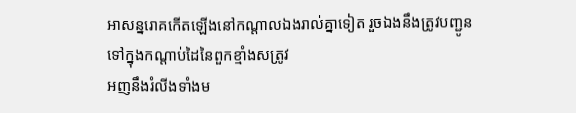អាសន្នរោគកើតឡើងនៅកណ្តាលឯងរាល់គ្នាទៀត រួចឯងនឹងត្រូវបញ្ជូនទៅក្នុងកណ្តាប់ដៃនៃពួកខ្មាំងសត្រូវ
អញនឹងរំលីងទាំងម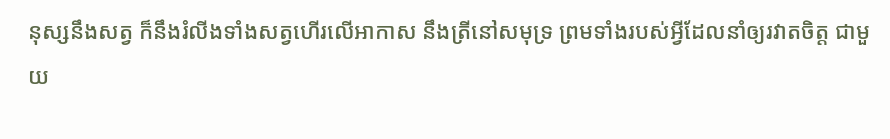នុស្សនឹងសត្វ ក៏នឹងរំលីងទាំងសត្វហើរលើអាកាស នឹងត្រីនៅសមុទ្រ ព្រមទាំងរបស់អ្វីដែលនាំឲ្យរវាតចិត្ត ជាមួយ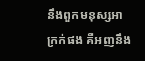នឹងពួកមនុស្សអាក្រក់ផង គឺអញនឹង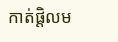កាត់ផ្តិលម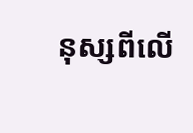នុស្សពីលើ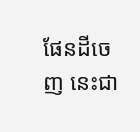ផែនដីចេញ នេះជា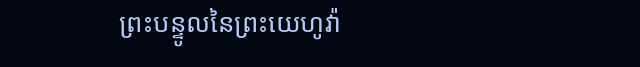ព្រះបន្ទូលនៃព្រះយេហូវ៉ា